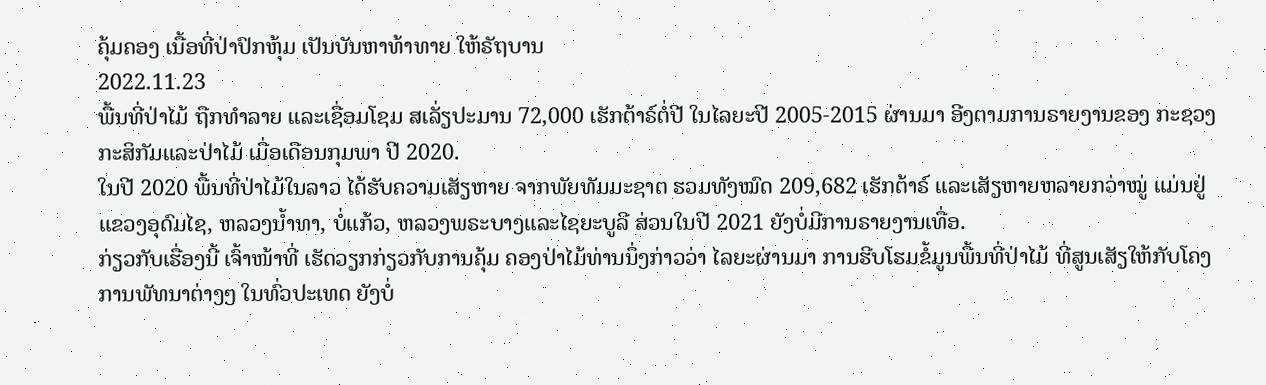ຄຸ້ມຄອງ ເນື້ອທີ່ປ່າປົກຫຸ້ມ ເປັນບັນຫາທ້າທາຍ ໃຫ້ຣັຖບານ
2022.11.23
ພື້ນທີ່ປ່າໄມ້ ຖືກທຳລາຍ ແລະເຊື່ອມໂຊມ ສເລັ່ຽປະມານ 72,000 ເຮັກຕ້າຣ໌ຕໍ່ປີ ໃນໄລຍະປີ 2005-2015 ຜ່ານມາ ອີງຕາມການຣາຍງານຂອງ ກະຊວງກະສິກັມແລະປ່າໄມ້ ເມື່ອເດືອນກຸມພາ ປີ 2020.
ໃນປີ 2020 ພື້ນທີ່ປ່າໄມ້ໃນລາວ ໄດ້ຮັບຄວາມເສັຽຫາຍ ຈາກພັຍທັມມະຊາຕ ຮວມທັງໝົດ 209,682 ເຮັກຕ້າຣ໌ ແລະເສັຽຫາຍຫລາຍກວ່າໝູ່ ແມ່ນຢູ່ແຂວງອຸດົມໄຊ, ຫລວງນ້ຳທາ, ບໍ່ແກ້ວ, ຫລວງພຣະບາງແລະໄຊຍະບູລີ ສ່ວນໃນປີ 2021 ຍັງບໍ່ມີການຣາຍງານເທື່ອ.
ກ່ຽວກັບເຮື່ອງນີ້ ເຈົ້າໜ້າທີ່ ເຮັດວຽກກ່ຽວກັບການຄຸ້ມ ຄອງປ່າໄມ້ທ່ານນຶ່ງກ່າວວ່າ ໄລຍະຜ່ານມາ ການຮີບໂຮມຂໍ້ມູນພື້ນທີ່ປ່າໄມ້ ທີ່ສູນເສັຽໃຫ້ກັບໂຄງ ການພັທນາຕ່າງໆ ໃນທົ່ວປະເທດ ຍັງບໍ່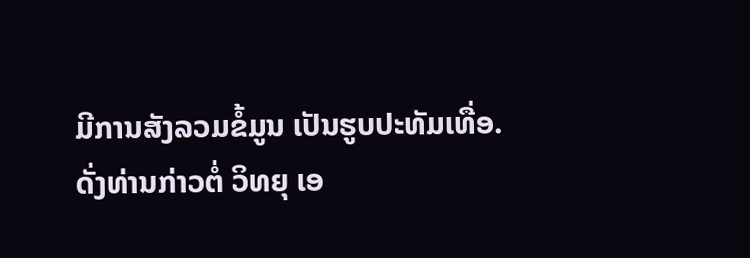ມີການສັງລວມຂໍ້ມູນ ເປັນຮູບປະທັມເທື່ອ.
ດັ່ງທ່ານກ່າວຕໍ່ ວິທຍຸ ເອ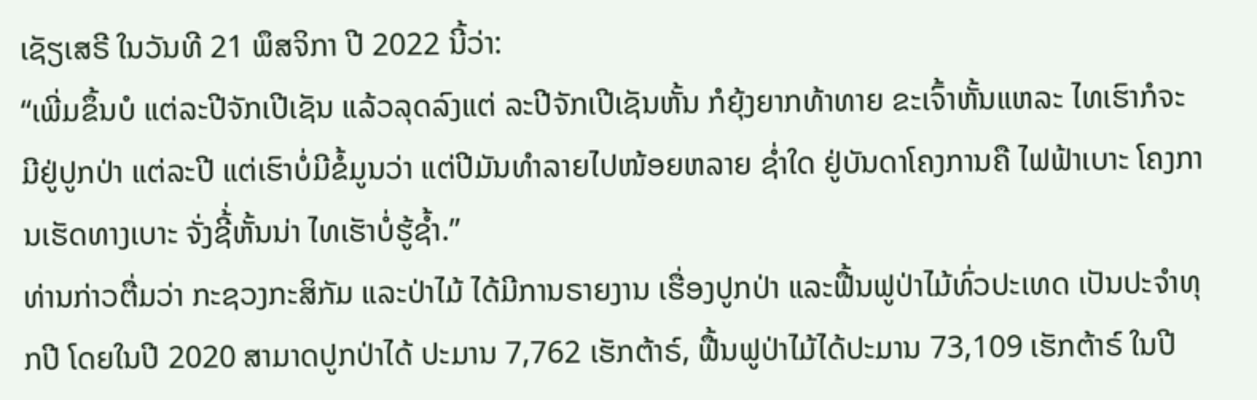ເຊັຽເສຣີ ໃນວັນທີ 21 ພຶສຈິກາ ປີ 2022 ນີ້ວ່າ:
“ເພີ່ມຂຶ້ນບໍ ແຕ່ລະປີຈັກເປີເຊັນ ແລ້ວລຸດລົງແຕ່ ລະປີຈັກເປີເຊັນຫັ້ນ ກໍຍຸ້ງຍາກທ້າທາຍ ຂະເຈົ້າຫັ້ນແຫລະ ໄທເຮົາກໍຈະມີຢູ່ປູກປ່າ ແຕ່ລະປີ ແຕ່ເຮົາບໍ່ມີຂໍ້ມູນວ່າ ແຕ່ປີມັນທຳລາຍໄປໜ້ອຍຫລາຍ ຊ່ຳໃດ ຢູ່ບັນດາໂຄງການຄື ໄຟຟ້າເບາະ ໂຄງການເຮັດທາງເບາະ ຈັ່ງຊີ້່ຫັ້ນນ່າ ໄທເຮັາບໍ່ຮູ້ຊ້ຳ.”
ທ່ານກ່າວຕື່ມວ່າ ກະຊວງກະສິກັມ ແລະປ່າໄມ້ ໄດ້ມີການຣາຍງານ ເຮື່ອງປູກປ່າ ແລະຟື້ນຟູປ່າໄມ້ທົ່ວປະເທດ ເປັນປະຈຳທຸກປີ ໂດຍໃນປີ 2020 ສາມາດປູກປ່າໄດ້ ປະມານ 7,762 ເຮັກຕ້າຣ໌, ຟື້ນຟູປ່າໄມ້ໄດ້ປະມານ 73,109 ເຮັກຕ້າຣ໌ ໃນປີ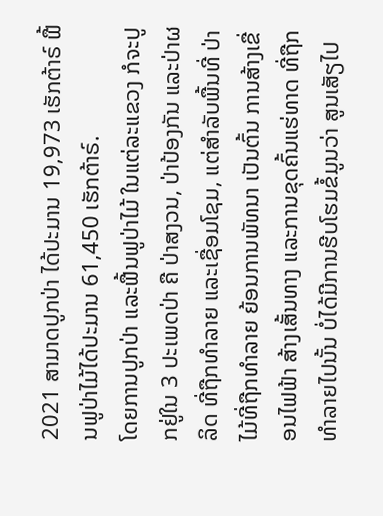2021 ສາມາດປູກປ່າ ໄດ້ປະມານ 19,973 ເຮັກຕ້າຣ໌ ຟື້ນຟູປ່າໄມ້ໄດ້ປະມານ 61,450 ເຮັກຕ້າຣ໌.
ໂດຍການປູກປ່າ ແລະຟື້ນຟູປ່າໄມ້ ໃນແຕ່ລະແຂວງ ກໍຈະປູກຢູ່ໃນ 3 ປະເພດປ່າ ຄື ປ່າສງວນ, ປ່າປ້ອງກັນ ແລະປ່າຜລິດ ທີ່ຖືກທຳລາຍ ແລະເຊື່ອມໂຊມ, ແຕ່ສຳລັບພື້ນທີ່ ປ່າໄມ້ທີ່ຖືກທຳລາຍ ຍ້ອນການພັທນາ ເປັນຕົ້ນ ການສ້າງເຂື່ອນໄຟຟ້າ ສ້າງເສັ້ນທາງ ແລະການຂຸດຄົ້ນແຮ່ທາດ ທີ່ຖືກທຳລາຍໄປນັ້ນ ບໍ່ໄດ້ມີການຮີບໂຮມຂໍ້ມູນວ່າ ສູນເສັຽໄປ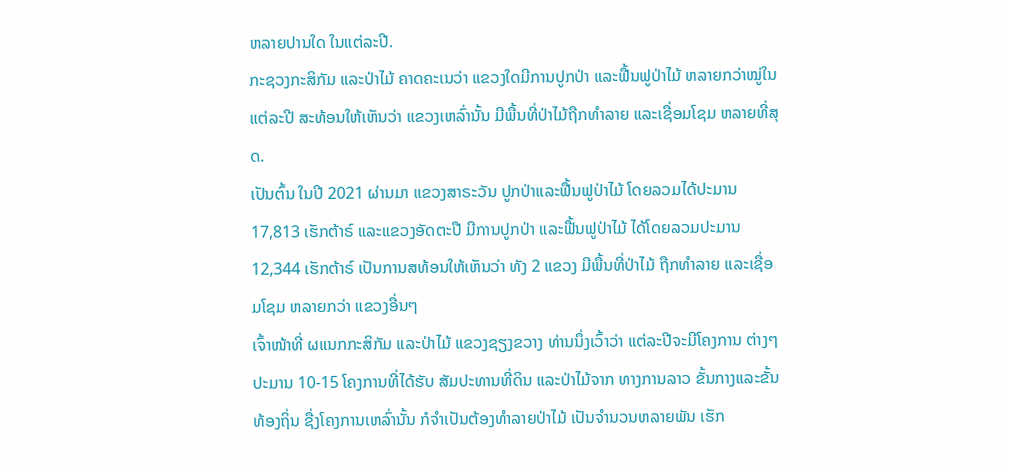ຫລາຍປານໃດ ໃນແຕ່ລະປີ.
ກະຊວງກະສິກັມ ແລະປ່າໄມ້ ຄາດຄະເນວ່າ ແຂວງໃດມີການປູກປ່າ ແລະຟື້ນຟູປ່າໄມ້ ຫລາຍກວ່າໝູ່ໃນແຕ່ລະປີ ສະທ້ອນໃຫ້ເຫັນວ່າ ແຂວງເຫລົ່ານັ້ນ ມີພື້ນທີ່ປ່າໄມ້ຖືກທຳລາຍ ແລະເຊື່ອມໂຊມ ຫລາຍທີ່ສຸດ.
ເປັນຕົ້ນ ໃນປີ 2021 ຜ່ານມາ ແຂວງສາຣະວັນ ປູກປ່າແລະຟື້ນຟູປ່າໄມ້ ໂດຍລວມໄດ້ປະມານ 17,813 ເຮັກຕ້າຣ໌ ແລະແຂວງອັດຕະປື ມີການປູກປ່າ ແລະຟື້ນຟູປ່າໄມ້ ໄດ້ໂດຍລວມປະມານ 12,344 ເຮັກຕ້າຣ໌ ເປັນການສທ້ອນໃຫ້ເຫັນວ່າ ທັງ 2 ແຂວງ ມີພື້ນທີ່ປ່າໄມ້ ຖືກທຳລາຍ ແລະເຊື່ອມໂຊມ ຫລາຍກວ່າ ແຂວງອື່ນໆ
ເຈົ້າໜ້າທີ່ ຜແນກກະສິກັມ ແລະປ່າໄມ້ ແຂວງຊຽງຂວາງ ທ່ານນຶ່ງເວົ້າວ່າ ແຕ່ລະປີຈະມີໂຄງການ ຕ່າງໆ ປະມານ 10-15 ໂຄງການທີ່ໄດ້ຮັບ ສັມປະທານທີ່ດິນ ແລະປ່າໄມ້ຈາກ ທາງການລາວ ຂັ້ນກາງແລະຂັ້ນທ້ອງຖິ່ນ ຊື່ງໂຄງການເຫລົ່ານັ້ນ ກໍຈຳເປັນຕ້ອງທຳລາຍປ່າໄມ້ ເປັນຈຳນວນຫລາຍພັນ ເຮັກ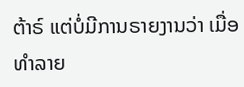ຕ້າຣ໌ ແຕ່ບໍ່ມີການຣາຍງານວ່າ ເມື່ອທຳລາຍ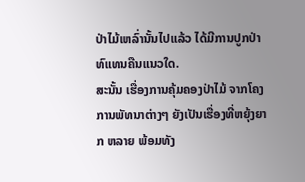ປ່າໄມ້ເຫລົ່ານັ້ນໄປແລ້ວ ໄດ້ມີການປູກປ່າ ທົແທນຄືນແນວໃດ.
ສະນັ້ນ ເຮື່ອງການຄຸ້ມຄອງປ່າໄມ້ ຈາກໂຄງການພັທນາຕ່າງໆ ຍັງເປັນເຮື່ອງທີ່ຫຍຸ້ງຍາກ ຫລາຍ ພ້ອມທັງ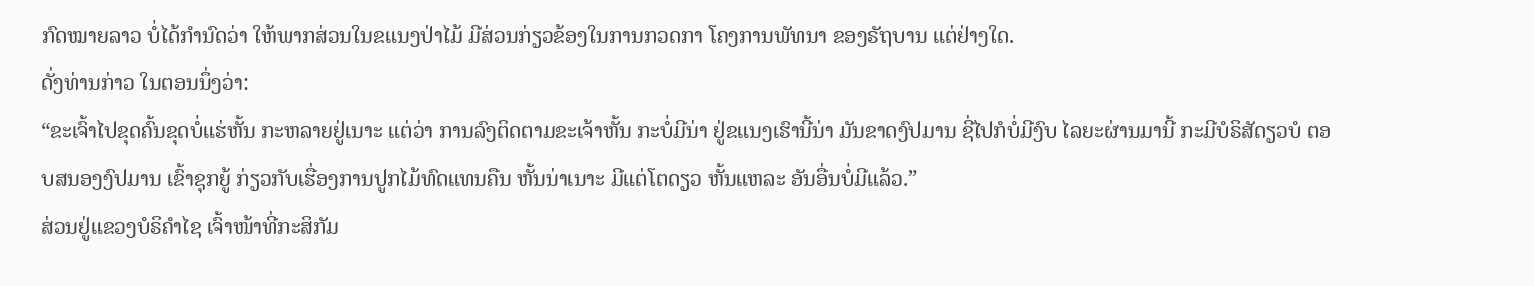ກົດໝາຍລາວ ບໍ່ໄດ້ກຳນົດວ່າ ໃຫ້ພາກສ່ວນໃນຂແນງປ່າໄມ້ ມີສ່ວນກ່ຽວຂ້ອງໃນການກວດກາ ໂຄງການພັທນາ ຂອງຣັຖບານ ແຕ່ຢ່າງໃດ.
ດັ່ງທ່ານກ່າວ ໃນຕອນນຶ່ງວ່າ:
“ຂະເຈົ້າໄປຂຸດຄົ້ນຂຸດບໍ່ແຮ່ຫັ້ນ ກະຫລາຍຢູ່ເນາະ ແຕ່ວ່າ ການລົງຕິດຕາມຂະເຈ້າຫັ້ນ ກະບໍ່ມີນ່າ ຢູ່ຂແນງເຮົານີ້ນ່າ ມັນຂາດງົປມານ ຊີ່ໄປກໍບໍ່ມີງົບ ໄລຍະຜ່ານມານີ້ ກະມີບໍຣິສັດຽວບໍ ຕອບສນອງງົປມານ ເຂົ້າຊຸກຍູ້ ກ່ຽວກັບເຮື່ອງການປູກໄມ້ທົດແທນຄືນ ຫັ້ນນ່າເນາະ ມີແຕ່ໂຕດຽວ ຫັ້ນແຫລະ ອັນອື່ນບໍ່ມີແລ້ວ.”
ສ່ວນຢູ່ແຂວງບໍຣິຄຳໄຊ ເຈົ້າໜ້າທີ່ກະສິກັມ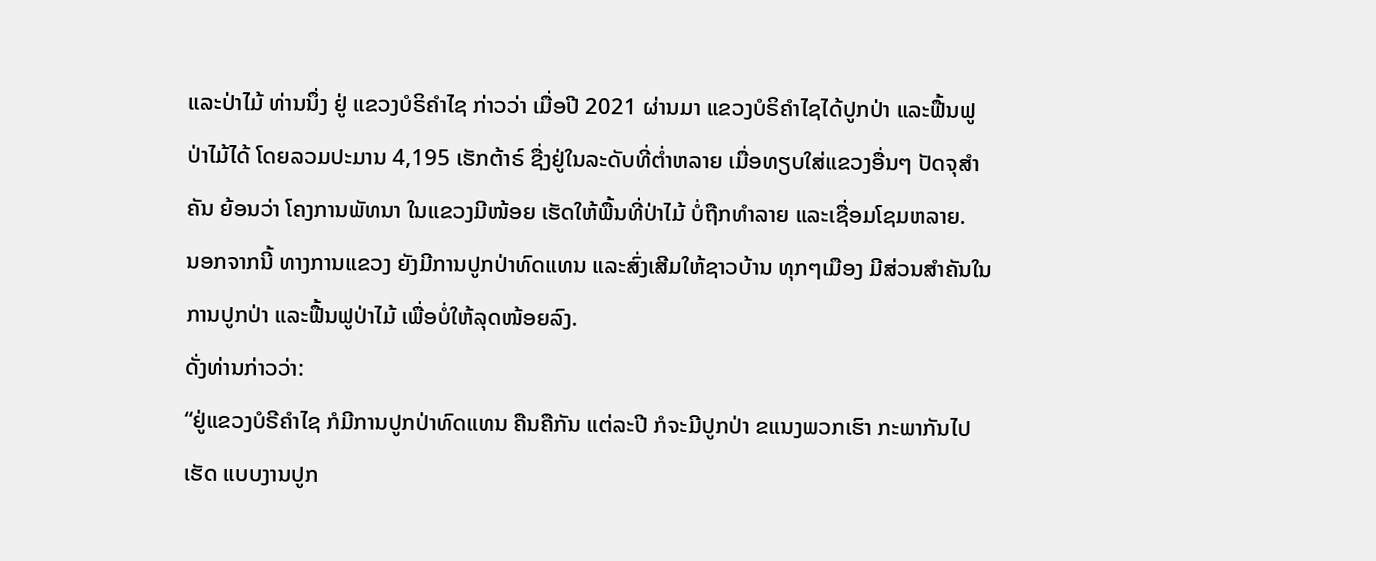ແລະປ່າໄມ້ ທ່ານນຶ່ງ ຢູ່ ແຂວງບໍຣິຄຳໄຊ ກ່າວວ່າ ເມື່ອປີ 2021 ຜ່ານມາ ແຂວງບໍຣິຄຳໄຊໄດ້ປູກປ່າ ແລະຟື້ນຟູປ່າໄມ້ໄດ້ ໂດຍລວມປະມານ 4,195 ເຮັກຕ້າຣ໌ ຊື່ງຢູ່ໃນລະດັບທີ່ຕ່ຳຫລາຍ ເມື່ອທຽບໃສ່ແຂວງອື່ນໆ ປັດຈຸສຳຄັນ ຍ້ອນວ່າ ໂຄງການພັທນາ ໃນແຂວງມີໜ້ອຍ ເຮັດໃຫ້ພື້ນທີ່ປ່າໄມ້ ບໍ່ຖືກທຳລາຍ ແລະເຊື່ອມໂຊມຫລາຍ.
ນອກຈາກນີ້ ທາງການແຂວງ ຍັງມີການປູກປ່າທົດແທນ ແລະສົ່ງເສີມໃຫ້ຊາວບ້ານ ທຸກໆເມືອງ ມີສ່ວນສຳຄັນໃນການປູກປ່າ ແລະຟື້ນຟູປ່າໄມ້ ເພື່ອບໍ່ໃຫ້ລຸດໜ້ອຍລົງ.
ດັ່ງທ່ານກ່າວວ່າ:
“ຢູ່ແຂວງບໍຣີຄຳໄຊ ກໍມີການປູກປ່າທົດແທນ ຄືນຄືກັນ ແຕ່ລະປີ ກໍຈະມີປູກປ່າ ຂແນງພວກເຮົາ ກະພາກັນໄປເຮັດ ແບບງານປູກ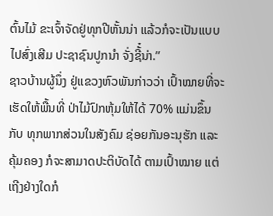ຕົ້ນໄມ້ ຂະເຈົ້າຈັດຢູ່ທຸກປີຫັ້ນນ່າ ແລ້ວກໍຈະເປັນແບບໄປສົ່ງເສີມ ປະຊາຊົນປູກນຳ ຈັ່ງຊີ້໋ນ່າ.”
ຊາວບ້ານຜູ້ນຶ່ງ ຢູ່ແຂວງຫົວພັນກ່າວວ່າ ເປົ້າໝາຍທີ່ຈະເຮັດໃຫ້ພື້ນທີ່ ປ່າໄມ້ປົກຫຸ້ມໃຫ້ໄດ້ 70% ແມ່ນຂຶ້ນກັບ ທຸກພາກສ່ວນໃນສັງຄົມ ຊ່ອຍກັນອະນຸຮັກ ແລະຄຸ້ມຄອງ ກໍຈະສາມາດປະຕິບັດໄດ້ ຕາມເປົ້າໝາຍ ແຕ່ເຖີງຢ່າງໃດກໍ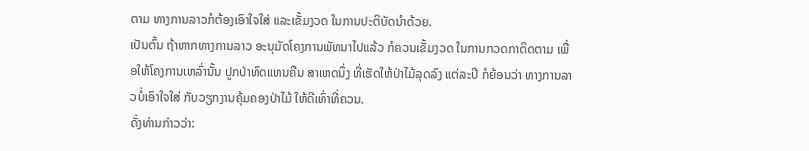ຕາມ ທາງການລາວກໍຕ້ອງເອົາໃຈໃສ່ ແລະເຂັ້ມງວດ ໃນການປະຕິບັດນຳດ້ວຍ.
ເປັນຕົ້ນ ຖ້າຫາກທາງການລາວ ອະນຸມັດໂຄງການພັທນາໄປແລ້ວ ກໍຄວນເຂັ້ມງວດ ໃນການກວດກາຕິດຕາມ ເພື່ອໃຫ້ໂຄງການເຫລົ່ານັ້ນ ປູກປ່າທົດແທນຄືນ ສາເຫດນຶ່ງ ທີ່ເຮັດໃຫ້ປ່າໄມ້ລຸດລົງ ແຕ່ລະປີ ກໍຍ້ອນວ່າ ທາງການລາວບໍ່ເອົາໃຈໃສ່ ກັບວຽກງານຄຸ້ມຄອງປ່າໄມ້ ໃຫ້ດີເທົ່າທີ່ຄວນ.
ດັ່ງທ່ານກ່າວວ່າ: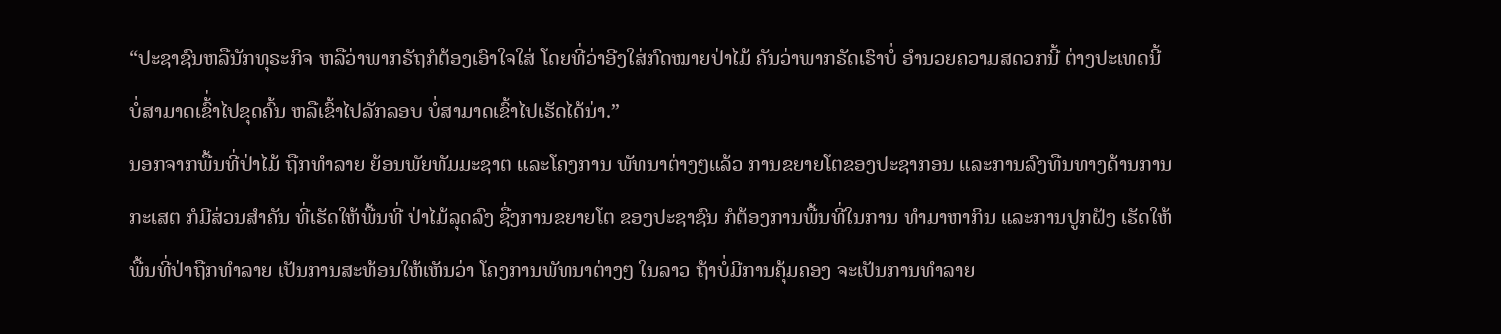“ປະຊາຊົນຫລືນັກທຸຣະກິຈ ຫລືວ່າພາກຣັຖກໍຕ້ອງເອົາໃຈໃສ່ ໂດຍທີ່ວ່າອີງໃສ່ກົດໝາຍປ່າໄມ້ ຄັນວ່າພາກຣັດເຮົາບໍ່ ອຳນວຍຄວາມສດວກນີ້ ຕ່າງປະເທດນີ້ ບໍ່ສາມາດເຂົ້່າໄປຂຸດຄົ້ນ ຫລືເຂົ້າໄປລັກລອບ ບໍ່ສາມາດເຂົ້າໄປເຮັດໄດ້ນ່າ.”
ນອກຈາກພື້ນທີ່ປ່າໄມ້ ຖືກທຳລາຍ ຍ້ອນພັຍທັມມະຊາຕ ແລະໂຄງການ ພັທນາຕ່າງໆແລ້ວ ການຂຍາຍໂຕຂອງປະຊາກອນ ແລະການລົງທືນທາງດ້ານການກະເສຕ ກໍມີສ່ວນສຳຄັນ ທີ່ເຮັດໃຫ້ພື້ນທີ່ ປ່າໄມ້ລຸດລົງ ຊື່ງການຂຍາຍໂຕ ຂອງປະຊາຊົນ ກໍຕ້ອງການພື້ນທີ່ໃນການ ທຳມາຫາກິນ ແລະການປູກຝັງ ເຮັດໃຫ້ພື້ນທີ່ປ່າຖືກທຳລາຍ ເປັນການສະທ້ອນໃຫ້ເຫັນວ່າ ໂຄງການພັທນາຕ່າງໆ ໃນລາວ ຖ້າບໍ່ມີການຄຸ້ມຄອງ ຈະເປັນການທຳລາຍ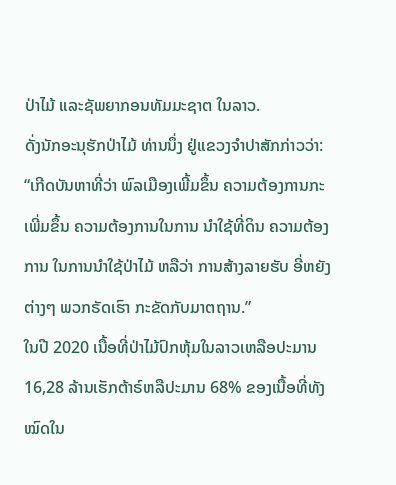ປ່າໄມ້ ແລະຊັພຍາກອນທັມມະຊາຕ ໃນລາວ.
ດັ່ງນັກອະນຸຮັກປ່າໄມ້ ທ່ານນຶ່ງ ຢູ່ແຂວງຈຳປາສັກກ່າວວ່າ:
“ເກີດບັນຫາທີ່ວ່າ ພົລເມືອງເພີ້ມຂຶ້ນ ຄວາມຕ້ອງການກະເພີ່ມຂຶ້ນ ຄວາມຕ້ອງການໃນການ ນຳໃຊ້ທີ່ດິນ ຄວາມຕ້ອງການ ໃນການນຳໃຊ້ປ່າໄມ້ ຫລືວ່າ ການສ້າງລາຍຮັບ ອີ່ຫຍັງຕ່າງໆ ພວກຣັດເຮົາ ກະຂັດກັບມາຕຖານ.”
ໃນປີ 2020 ເນື້ອທີ່ປ່າໄມ້ປົກຫຸ້ມໃນລາວເຫລືອປະມານ 16,28 ລ້ານເຮັກຕ້າຣ໌ຫລືປະມານ 68% ຂອງເນື້ອທີ່ທັງໝົດໃນ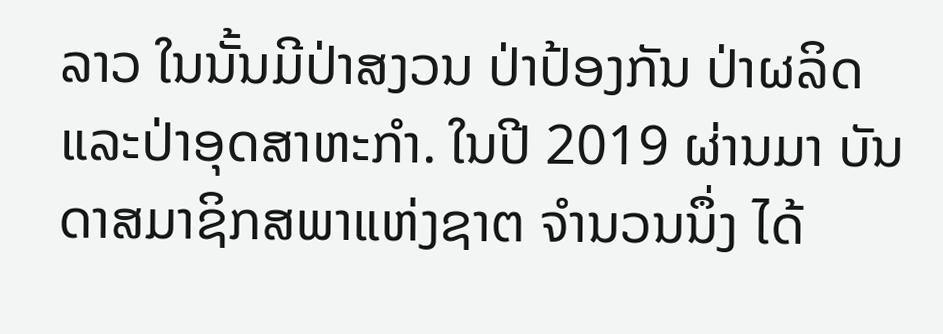ລາວ ໃນນັ້ນມີປ່າສງວນ ປ່າປ້ອງກັນ ປ່າຜລິດ ແລະປ່າອຸດສາຫະກຳ. ໃນປີ 2019 ຜ່ານມາ ບັນດາສມາຊິກສພາແຫ່ງຊາຕ ຈຳນວນນຶ່ງ ໄດ້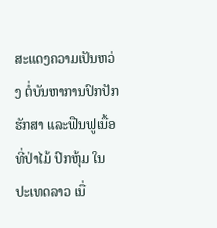ສະແດງຄວາມເປັນຫວ່ງ ຕໍ່ບັນຫາການປົກປັກຮັກສາ ແລະຟືນຟູເນື້ອທີ່ປ່າໄມ້ ປົກຫຸ້ມ ໃນປະເທດລາວ ເນື່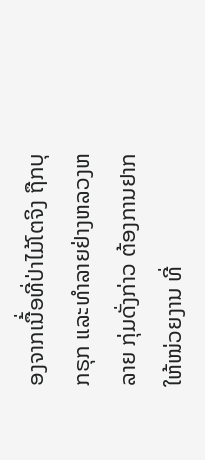ອງຈາກເນື້່ອທີ່ປ່າໄມ້ໂຕຈິງ ຖືກບຸກຣຸກ ແລະທຳລາຍຢ່າງຫລວງຫລາຍ ກຸ່ມດັ່ງກ່າວ ຕ້ອງການຢາກໃຫ້ໜ່ວຍງານ ທີ່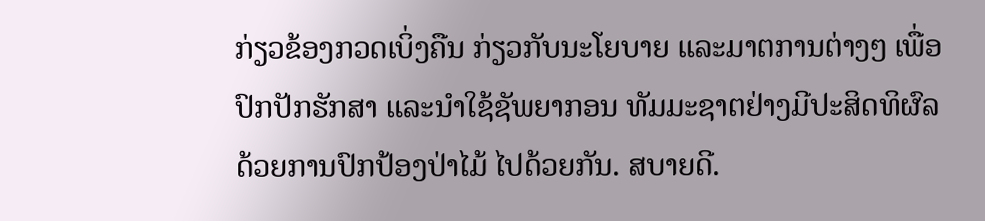ກ່ຽວຂ້ອງກວດເບິ່ງຄືນ ກ່ຽວກັບນະໂຍບາຍ ແລະມາຕການຕ່າງໆ ເພື່ອປົກປັກຮັກສາ ແລະນຳໃຊ້ຊັພຍາກອນ ທັມມະຊາຕຢ່າງມີປະສິດທິຜົລ ດ້ວຍການປົກປ້ອງປ່າໄມ້ ໄປດ້ວຍກັນ. ສບາຍດີ.